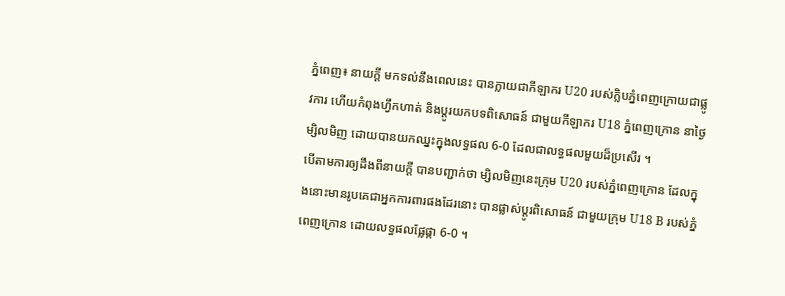ភ្នំពេញ៖ នាយក្តី មកទល់នឹងពេលនេះ បានក្លាយជាកីឡាករ U20 របស់ក្លិបភ្នំពេញក្រោយជាផ្លូវការ ហើយកំពុងហ្វឹកហាត់ និងប្តូរយកបទពិសោធន៍ ជាមួយកីឡាករ U18 ភ្នំពេញក្រោន នាថ្ងៃម្សិលមិញ ដោយបានយកឈ្នះក្នុងលទ្ធផល 6-0 ដែលជាលទ្ធផលមួយដ៏ប្រសើរ ។
បើតាមការឲ្យដឹងពីនាយក្តី បានបញ្ជាក់ថា ម្សិលមិញនេះក្រុម U20 របស់ភ្នំពេញក្រោន ដែលក្នុងនោះមានរូបគេជាអ្នកការពារផងដែរនោះ បានផ្លាស់ប្តូរពិសោធន៍ ជាមួយក្រុម U18 B របស់ភ្នំពេញក្រោន ដោយលទ្ធផលផ្លែផ្កា 6-0 ។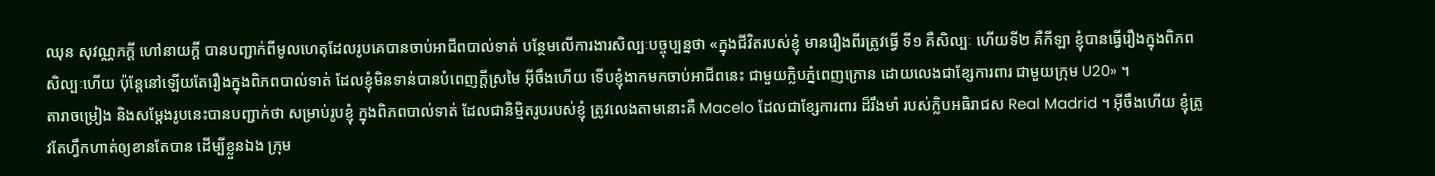ឈុន សុវណ្ណភក្តី ហៅនាយក្តី បានបញ្ជាក់ពីមូលហេតុដែលរូបគេបានចាប់អាជីពបាល់ទាត់ បន្ថែមលើការងារសិល្បៈបច្ចុប្បន្នថា «ក្នុងជីវិតរបស់ខ្ញុំ មានរឿងពីរត្រូវធ្វើ ទី១ គឺសិល្បៈ ហើយទី២ គឺកីឡា ខ្ញុំបានធ្វើរឿងក្នុងពិភពសិល្បៈហើយ ប៉ុន្តែនៅឡើយតែរឿងក្នុងពិភពបាល់ទាត់ ដែលខ្ញុំមិនទាន់បានបំពេញក្តីស្រមៃ អ៊ីចឹងហើយ ទើបខ្ញុំងាកមកចាប់អាជីពនេះ ជាមួយក្លិបភ្នំពេញក្រោន ដោយលេងជាខ្សែការពារ ជាមួយក្រុម U20» ។
តារាចម្រៀង និងសម្តែងរូបនេះបានបញ្ជាក់ថា សម្រាប់រូបខ្ញុំ ក្នុងពិភពបាល់ទាត់ ដែលជានិម្មិតរូបរបស់ខ្ញុំ ត្រូវលេងតាមនោះគឺ Macelo ដែលជាខ្សែការពារ ដ៏រឹងមាំ របស់ក្លិបអធិរាជស Real Madrid ។ អ៊ីចឹងហើយ ខ្ញុំត្រូវតែហ្វឹកហាត់ឲ្យខានតែបាន ដើម្បីខ្លួនឯង ក្រុម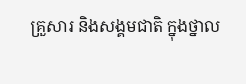គ្រួសារ និងសង្គមជាតិ ក្នុងថ្នាល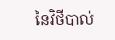នៃវិថីបាល់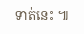ទាត់នេះ ៕